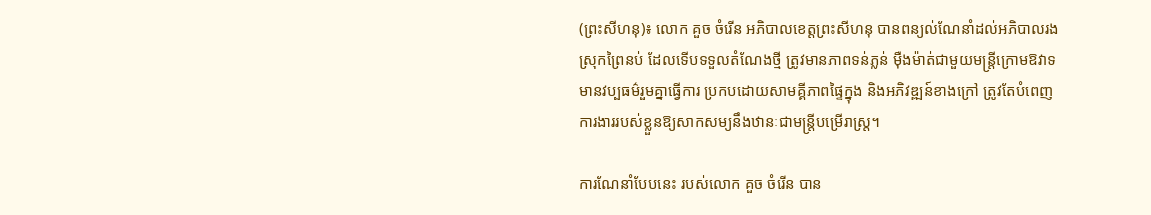(ព្រះសីហនុ)៖ លោក គួច ចំរើន អភិបាលខេត្តព្រះសីហនុ បានពន្យល់ណែនាំដល់អភិបាលរងស្រុកព្រៃនប់ ដែលទើបទទួលតំណែងថ្មី ត្រូវមានភាពទន់ភ្លន់ ម៉ឺងម៉ាត់ជាមួយមន្ត្រីក្រោមឱវាទ មានវប្បធម៌រួមគ្នាធ្វើការ ប្រកបដោយសាមគ្គីភាពផ្ទៃក្នុង និងអភិវឌ្ឍន៍ខាងក្រៅ ត្រូវតែបំពេញការងាររបស់ខ្លួនឱ្យសាកសម្យនឹងឋានៈជាមន្ត្រីបម្រើរាស្ត្រ។

ការណែនាំបែបនេះ របស់លោក គួច ចំរើន បាន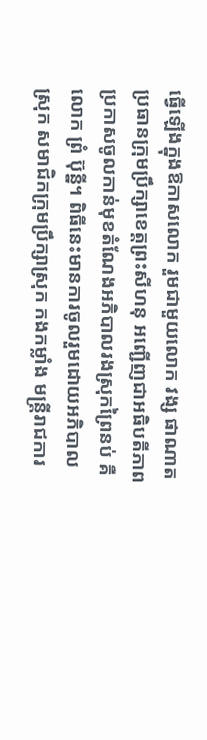ធ្វើឡើងក្នុងឱកាសលោក រួមជាមួយលោក វង្ស ផាណាត ប្រធានក្រុមប្រឹក្សាខេត្តព្រះសីហនុ អញ្ជើញជាអធិបតីភាពប្រកាសចូលកាន់មុខតំណែងអភិបាលរងស្រុកព្រៃនប់ គឺលោក ព្រំ ប៊ុន្នី។ ពិធីនេះមានការចូលរួមដោយអភិបាលស្រុក សមាជិកក្រុមប្រឹក្សាស្រុក កងកម្លាំង មន្ត្រីរាជការ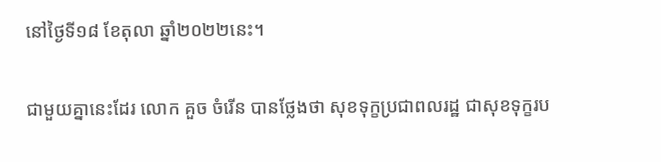នៅថ្ងៃទី១៨ ខែតុលា ឆ្នាំ២០២២នេះ។

ជាមួយគ្នានេះដែរ លោក គួច ចំរើន បានថ្លែងថា សុខទុក្ខប្រជាពលរដ្ឋ ជាសុខទុក្ខរប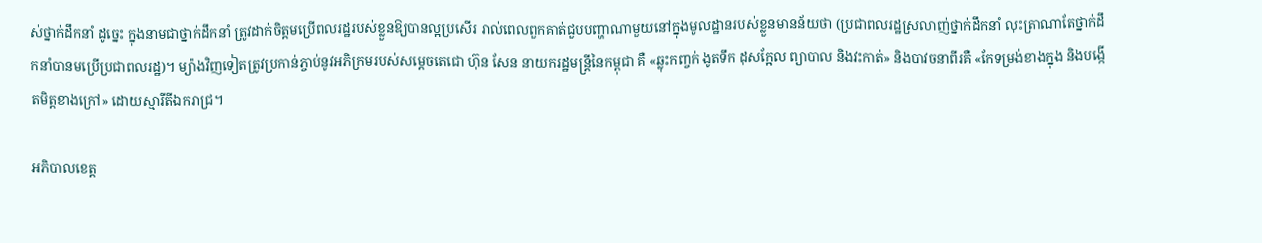ស់ថ្នាក់ដឹកនាំ ដូច្នេះ ក្នុងនាមជាថ្នាក់ដឹកនាំ ត្រូវដាក់ចិត្តមប្រើពលរដ្ឋរបស់ខ្លួនឱ្យបានល្អប្រសើរ រាល់ពេលពួកគាត់ជួបបញ្ហាណាមួយនៅក្នុងមូលដ្ឋានរបស់ខ្លួនមានន័យថា (ប្រជាពលរដ្ឋស្រលាញ់ថ្នាក់ដឹកនាំ លុះត្រាណាតែថ្នាក់ដឹកនាំបានមប្រើប្រជាពលរដ្ឋ)។ ម្យ៉ាងវិញទៀតត្រូវប្រកាន់ភ្ចាប់នូវអភិក្រមរបស់សម្តេចតេជោ ហ៊ុន សែន នាយករដ្ឋមន្ត្រីនៃកម្ពុជា គឺ «ឆ្លុះកញ្ចក់ ងូតទឹក ដុសក្អែល ព្យាបាល និងវះកាត់» និងបាវចនាពីរគឺ «កែទម្រង់ខាងក្នុង និងបង្កើតមិត្តខាងក្រៅ» ដោយស្មារីតីឯករាជ្រ។

អភិបាលខេត្ត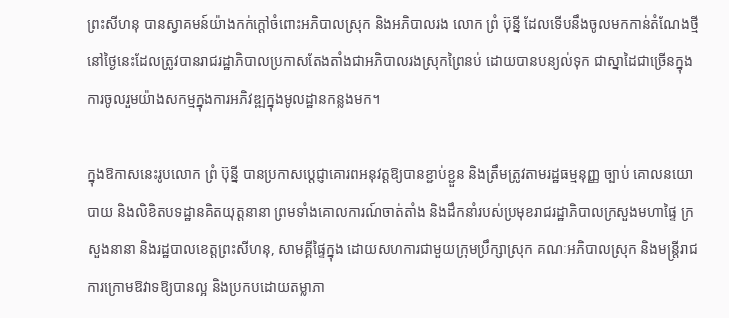ព្រះសីហនុ បានស្វាគមន៍យ៉ាងកក់ក្តៅចំពោះអភិបាលស្រុក និងអភិបាលរង លោក ព្រំ ប៊ុន្នី ដែលទើបនឹងចូលមកកាន់តំណែងថ្មីនៅថ្ងៃនេះដែលត្រូវបានរាជរដ្ឋាភិបាលប្រកាសតែងតាំងជាអភិបាលរងស្រុកព្រៃនប់ ដោយបានបន្យល់ទុក ជាស្នាដៃជាច្រើនក្នុងការចូលរួមយ៉ាងសកម្មក្នុងការអភិវឌ្ឍក្នុងមូលដ្ឋានកន្លងមក។

ក្នុងឱកាសនេះរូបលោក ព្រំ ប៊ុន្នី បានប្រកាសប្តេជ្ញាគោរពអនុវត្តឱ្យបានខ្ជាប់ខ្ជួន និងត្រឹមត្រូវតាមរដ្ឋធម្មនុញ្ញ ច្បាប់ គោលនយោបាយ និងលិខិតបទដ្ឋានគិតយុត្តនានា ព្រមទាំងគោលការណ៍ចាត់តាំង និងដឹកនាំរបស់ប្រមុខរាជរដ្ឋាភិបាលក្រសួងមហាផ្ទៃ ក្រសួងនានា និងរដ្ឋបាលខេត្តព្រះសីហនុ, សាមគ្គីផ្ទៃក្នុង ដោយសហការជាមួយក្រុមប្រឹក្សាស្រុក គណៈអភិបាលស្រុក និងមន្ត្រីរាជការក្រោមឱវាទឱ្យបានល្អ និងប្រកបដោយតម្លាភា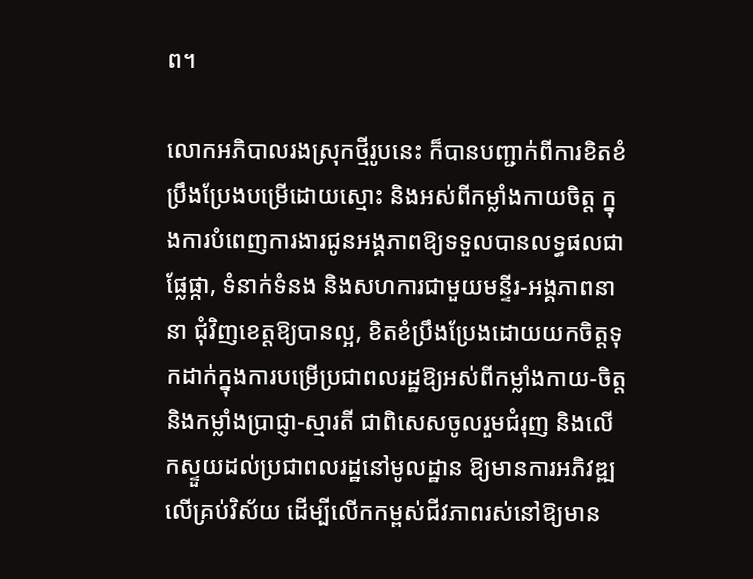ព។

លោកអភិបាលរងស្រុកថ្មីរូបនេះ ក៏បានបញ្ជាក់ពីការខិតខំប្រឹងប្រែងបម្រើដោយស្មោះ និងអស់ពីកម្លាំងកាយចិត្ត ក្នុងការបំពេញការងារជូនអង្គភាពឱ្យទទួលបានលទ្ធផលជាផ្លែផ្កា, ទំនាក់ទំនង និងសហការជាមួយមន្ទីរ-អង្គភាពនានា ជុំវិញខេត្តឱ្យបានល្អ, ខិតខំប្រឹងប្រែងដោយយកចិត្តទុកដាក់ក្នុងការបម្រើប្រជាពលរដ្ឋឱ្យអស់ពីកម្លាំងកាយ-ចិត្ត និងកម្លាំងប្រាជ្ញា-ស្មារតី ជាពិសេសចូលរួមជំរុញ និងលើកស្ទួយដល់ប្រជាពលរដ្ឋនៅមូលដ្ឋាន ឱ្យមានការអភិវឌ្ឍលើគ្រប់វិស័យ ដើម្បីលើកកម្ពស់ជីវភាពរស់នៅឱ្យមាន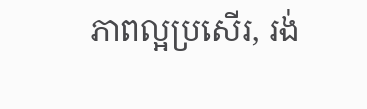ភាពល្អប្រសើរ, រង់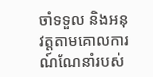ចាំទទួល និងអនុវត្តតាមគោលការណ៍ណែនាំរបស់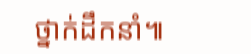ថ្នាក់ដឹកនាំ៕